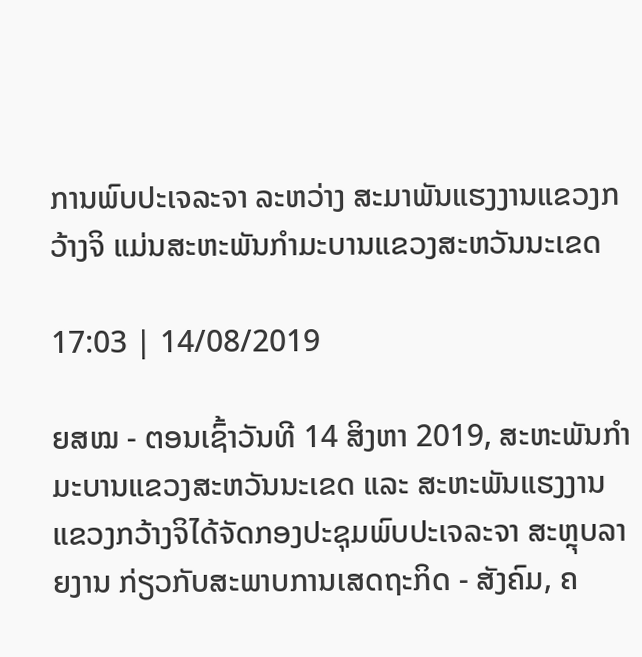ການພົບປະເຈລະຈາ ລະຫວ່າງ ສະມາພັນແຮງງານແຂວງກວ້າງຈິ ແມ່ນສະຫະພັນກຳມະບານແຂວງສະຫວັນນະເຂດ

17:03 | 14/08/2019

ຍສໝ - ຕອນເຊົ້າວັນທີ 14 ສິງຫາ 2019, ສະຫະພັນກຳມະບານແຂວງສະຫວັນນະເຂດ ແລະ ສະຫະພັນແຮງງານແຂວງກວ້າງຈິໄດ້ຈັດກອງປະຊຸມພົບປະເຈລະຈາ ສະຫຼຸບລາຍງານ ກ່ຽວກັບສະພາບການເສດຖະກິດ - ສັງຄົມ, ຄ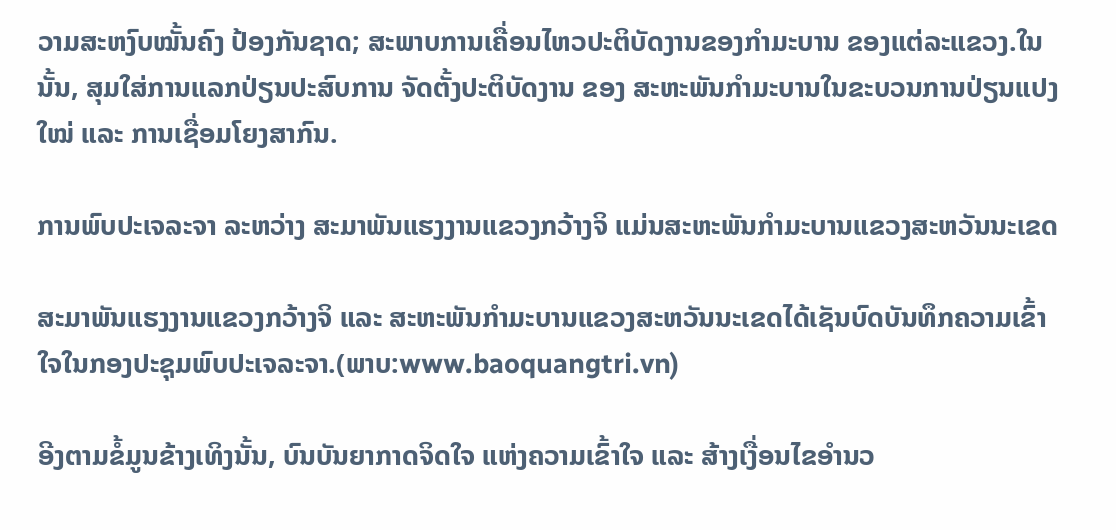ວາມສະຫງົບໝັ້ນຄົງ ປ້ອງກັນຊາດ; ສະພາບການເຄື່ອນໄຫວປະຕິບັດງານຂອງກຳມະບານ ຂອງແຕ່ລະແຂວງ.ໃນນັ້ນ, ສຸມໃສ່ການແລກປ່ຽນປະສົບການ ຈັດຕັ້ງປະຕິບັດງານ ຂອງ ສະຫະພັນກຳມະບານໃນຂະບວນການປ່ຽນແປງໃໝ່ ແລະ ການເຊື່ອມໂຍງສາກົນ.

ການພົບປະເຈລະຈາ ລະຫວ່າງ ສະມາພັນແຮງງານແຂວງກວ້າງຈິ ແມ່ນສະຫະພັນກຳມະບານແຂວງສະຫວັນນະເຂດ

ສະມາພັນແຮງງານແຂວງກວ້າງຈິ ແລະ ສະຫະພັນກຳມະບານແຂວງສະຫວັນນະເຂດໄດ້ເຊັນບົດບັນທຶກຄວາມເຂົ້າໃຈໃນກອງປະຊຸມພົບປະເຈລະຈາ.(ພາບ:www.baoquangtri.vn)

ອີງຕາມຂໍ້ມູນຂ້າງເທິງນັ້ນ, ບົນບັນຍາກາດຈິດໃຈ ແຫ່ງຄວາມເຂົ້າໃຈ ແລະ ສ້າງເງື່ອນໄຂອຳນວ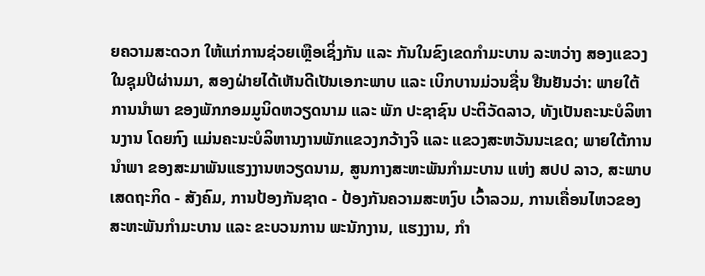ຍຄວາມສະດວກ ໃຫ້ແກ່ການຊ່ວຍເຫຼືອເຊິ່ງກັນ ແລະ ກັນໃນຂົງເຂດກຳມະບານ ລະຫວ່າງ ສອງແຂວງໃນຊຸມປີຜ່ານມາ, ສອງຝ່າຍໄດ້ເຫັນດີເປັນເອກະພາບ ແລະ ເບິກບານມ່ວນຊື່ນ ຢືນຢັນວ່າ: ພາຍໃຕ້ການນຳພາ ຂອງພັກກອມມູນິດຫວຽດນາມ ແລະ ພັກ ປະຊາຊົນ ປະຕິວັດລາວ, ທັງເປັນຄະນະບໍລິຫານງານ ໂດຍກົງ ແມ່ນຄະນະບໍລິຫານງານພັກແຂວງກວ້າງຈິ ແລະ ແຂວງສະຫວັນນະເຂດ; ພາຍໃຕ້ການນຳພາ ຂອງສະມາພັນແຮງງານຫວຽດນາມ, ສູນກາງສະຫະພັນກຳມະບານ ແຫ່ງ ສປປ ລາວ, ສະພາບເສດຖະກິດ - ສັງຄົມ, ການປ້ອງກັນຊາດ - ປ້ອງກັນຄວາມສະຫງົບ ເວົ້າລວມ, ການເຄື່ອນໄຫວຂອງສະຫະພັນກຳມະບານ ແລະ ຂະບວນການ ພະນັກງານ, ແຮງງານ, ກຳ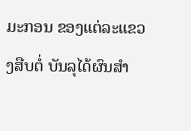ມະກອນ ຂອງແຕ່ລະແຂວງສືບຕໍ່ ບັນລຸໄດ້ຜົນສຳ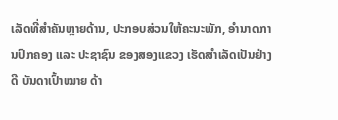ເລັດທີ່ສຳຄັນຫຼາຍດ້ານ, ປະກອບສ່ວນໃຫ້ຄະນະພັກ, ອຳນາດການປົກຄອງ ແລະ ປະຊາຊົນ ຂອງສອງແຂວງ ເຮັດສຳເລັດເປັນຢ່າງດີ ບັນດາເປົ້າໝາຍ ດ້າ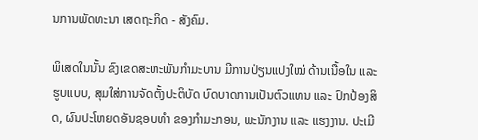ນການພັດທະນາ ເສດຖະກິດ - ສັງຄົມ.

ພິເສດໃນນັ້ນ ຂົງເຂດສະຫະພັນກຳມະບານ ມີການປ່ຽນແປງໃໝ່ ດ້ານເນື້ອໃນ ແລະ ຮູບແບບ, ສຸມໃສ່ການຈັດຕັ້ງປະຕິບັດ ບົດບາດການເປັນຕົວແທນ ແລະ ປົກປ້ອງສິດ, ຜົນປະໂຫຍດອັນຊອບທຳ ຂອງກຳມະກອນ, ພະນັກງານ ແລະ ແຮງງານ. ປະເມີ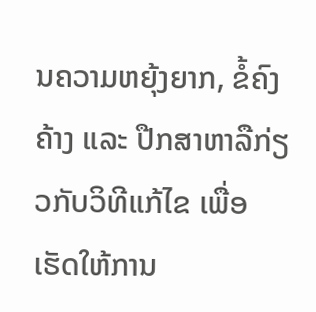ນຄວາມຫຍຸ້ງຍາກ, ຂໍ້ຄົງຄ້າງ ແລະ ປືກສາຫາລືກ່ຽວກັບວິທີແກ້ໄຂ ເພື່ອເຮັດໃຫ້ການ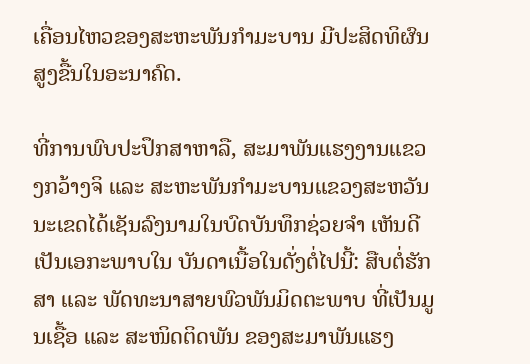ເຄື່ອນໄຫວຂອງສະຫະພັນກຳມະບານ ມີປະສິດທິຜົນສູງຂື້ນໃນອະນາຄົດ.

ທີ່ການພົບປະປຶກສາຫາລື, ສະມາພັນແຮງງານແຂວງກວ້າງຈິ ແລະ ສະຫະພັນກຳມະບານແຂວງສະຫວັນນະເຂດໄດ້ເຊັນລົງນາມໃນບົດບັນທຶກຊ່ວຍຈຳ ເຫັນດີເປັນເອກະພາບໃນ ບັນດາເນື້ອໃນດັ່ງຕໍ່ໄປນີ້: ສືບຕໍ່ຮັກສາ ແລະ ພັດທະນາສາຍພົວພັນມິດຕະພາບ ທີ່ເປັນມູນເຊື້ອ ແລະ ສະໜິດຕິດພັນ ຂອງສະມາພັນແຮງ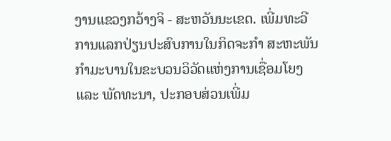ງານແຂວງກວ້າງຈິ - ສະຫວັນນະເຂດ. ເພີ່ມທະວີການແລກປ່ຽນປະສົບການໃນກິດຈະກຳ ສະຫະພັນກຳມະບານໃນຂະບວນວິວັດແຫ່ງການເຊື່ອມໂຍງ ແລະ ພັດທະນາ, ປະກອບສ່ວນເພີ່ມ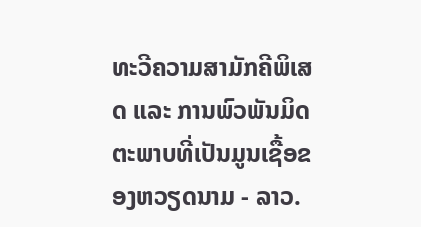ທະວີຄວາມສາມັກຄີພິເສດ ແລະ ການພົວພັນມິດຕະພາບທີ່ເປັນມູນເຊື້ອຂອງຫວຽດນາມ - ລາວ.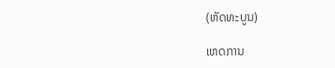(ຫັດທະບູນ)

ເຫດການ